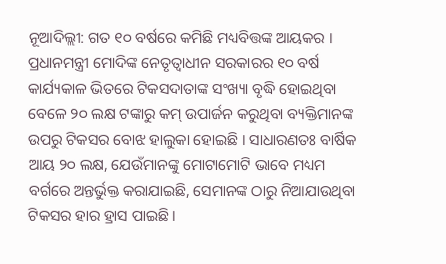ନୂଆଦିଲ୍ଲୀ: ଗତ ୧୦ ବର୍ଷରେ କମିଛି ମଧ୍ୟବିତ୍ତଙ୍କ ଆୟକର । ପ୍ରଧାନମନ୍ତ୍ରୀ ମୋଦିଙ୍କ ନେତୃତ୍ବାଧୀନ ସରକାରର ୧୦ ବର୍ଷ କାର୍ଯ୍ୟକାଳ ଭିତରେ ଟିକସଦାତାଙ୍କ ସଂଖ୍ୟା ବୃଦ୍ଧି ହୋଇଥିବା ବେଳେ ୨୦ ଲକ୍ଷ ଟଙ୍କାରୁ କମ୍ ଉପାର୍ଜନ କରୁଥିବା ବ୍ୟକ୍ତିମାନଙ୍କ ଉପରୁ ଟିକସର ବୋଝ ହାଲୁକା ହୋଇଛି । ସାଧାରଣତଃ ବାର୍ଷିକ ଆୟ ୨୦ ଲକ୍ଷ, ଯେଉଁମାନଙ୍କୁ ମୋଟାମୋଟି ଭାବେ ମଧ୍ୟମ ବର୍ଗରେ ଅନ୍ତର୍ଭୁକ୍ତ କରାଯାଇଛି, ସେମାନଙ୍କ ଠାରୁ ନିଆଯାଉଥିବା ଟିକସର ହାର ହ୍ରାସ ପାଇଛି ।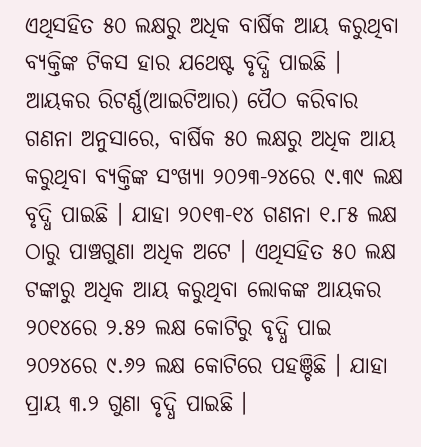ଏଥିସହିତ ୫୦ ଲକ୍ଷରୁ ଅଧିକ ବାର୍ଷିକ ଆୟ କରୁଥିବା ବ୍ୟକ୍ତିଙ୍କ ଟିକସ ହାର ଯଥେଷ୍ଟ ବୃଦ୍ଧି ପାଇଛି ।
ଆୟକର ରିଟର୍ଣ୍ଣ(ଆଇଟିଆର) ପୈଠ କରିବାର ଗଣନା ଅନୁସାରେ, ବାର୍ଷିକ ୫୦ ଲକ୍ଷରୁ ଅଧିକ ଆୟ କରୁଥିବା ବ୍ୟକ୍ତିଙ୍କ ସଂଖ୍ୟା ୨୦୨୩-୨୪ରେ ୯.୩୯ ଲକ୍ଷ ବୃଦ୍ଧି ପାଇଛି । ଯାହା ୨୦୧୩-୧୪ ଗଣନା ୧.୮୫ ଲକ୍ଷ ଠାରୁ ପାଞ୍ଚଗୁଣା ଅଧିକ ଅଟେ । ଏଥିସହିତ ୫୦ ଲକ୍ଷ ଟଙ୍କାରୁ ଅଧିକ ଆୟ କରୁଥିବା ଲୋକଙ୍କ ଆୟକର ୨୦୧୪ରେ ୨.୫୨ ଲକ୍ଷ କୋଟିରୁ ବୃଦ୍ଧି ପାଇ ୨୦୨୪ରେ ୯.୬୨ ଲକ୍ଷ କୋଟିରେ ପହଞ୍ଚିଛି । ଯାହା ପ୍ରାୟ ୩.୨ ଗୁଣା ବୃଦ୍ଧି ପାଇଛି ।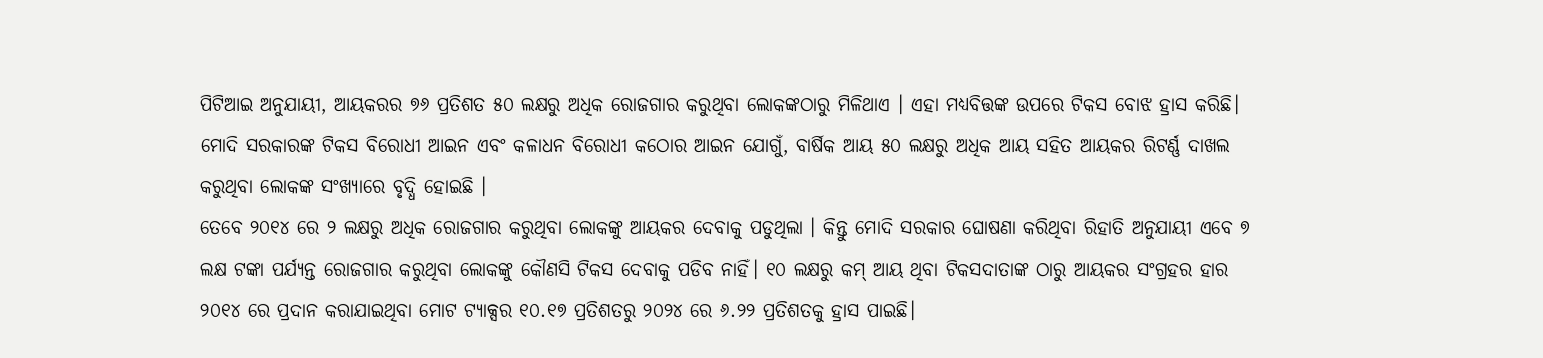ପିଟିଆଇ ଅନୁଯାୟୀ, ଆୟକରର ୭୬ ପ୍ରତିଶତ ୫୦ ଲକ୍ଷରୁ ଅଧିକ ରୋଜଗାର କରୁଥିବା ଲୋକଙ୍କଠାରୁ ମିଳିଥାଏ । ଏହା ମଧ୍ୟବିତ୍ତଙ୍କ ଉପରେ ଟିକସ ବୋଝ ହ୍ରାସ କରିଛି। ମୋଦି ସରକାରଙ୍କ ଟିକସ ବିରୋଧୀ ଆଇନ ଏବଂ କଳାଧନ ବିରୋଧୀ କଠୋର ଆଇନ ଯୋଗୁଁ, ବାର୍ଷିକ ଆୟ ୫୦ ଲକ୍ଷରୁ ଅଧିକ ଆୟ ସହିତ ଆୟକର ରିଟର୍ଣ୍ଣ ଦାଖଲ କରୁଥିବା ଲୋକଙ୍କ ସଂଖ୍ୟାରେ ବୃଦ୍ଧି ହୋଇଛି ।
ତେବେ ୨୦୧୪ ରେ ୨ ଲକ୍ଷରୁ ଅଧିକ ରୋଜଗାର କରୁଥିବା ଲୋକଙ୍କୁ ଆୟକର ଦେବାକୁ ପଡୁଥିଲା । କିନ୍ତୁ ମୋଦି ସରକାର ଘୋଷଣା କରିଥିବା ରିହାତି ଅନୁଯାୟୀ ଏବେ ୭ ଲକ୍ଷ ଟଙ୍କା ପର୍ଯ୍ୟନ୍ତ ରୋଜଗାର କରୁଥିବା ଲୋକଙ୍କୁ କୌଣସି ଟିକସ ଦେବାକୁ ପଡିବ ନାହିଁ। ୧୦ ଲକ୍ଷରୁ କମ୍ ଆୟ ଥିବା ଟିକସଦାତାଙ୍କ ଠାରୁ ଆୟକର ସଂଗ୍ରହର ହାର ୨୦୧୪ ରେ ପ୍ରଦାନ କରାଯାଇଥିବା ମୋଟ ଟ୍ୟାକ୍ସର ୧୦.୧୭ ପ୍ରତିଶତରୁ ୨୦୨୪ ରେ ୬.୨୨ ପ୍ରତିଶତକୁ ହ୍ରାସ ପାଇଛି।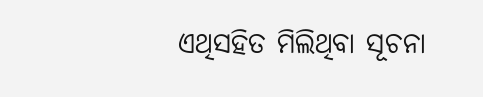ଏଥିସହିତ ମିଲିଥିବା ସୂଚନା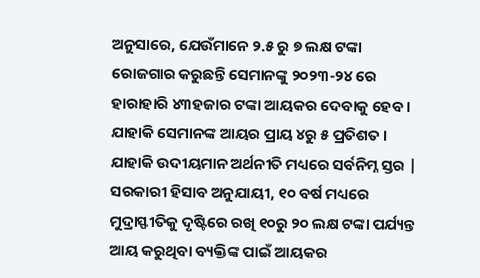ଅନୁସାରେ, ଯେଉଁମାନେ ୨.୫ ରୁ ୭ ଲକ୍ଷ ଟଙ୍କା ରୋଜଗାର କରୁଛନ୍ତି ସେମାନଙ୍କୁ ୨୦୨୩-୨୪ ରେ ହାରାହାରି ୪୩ହଜାର ଟଙ୍କା ଆୟକର ଦେବାକୁ ହେବ । ଯାହାକି ସେମାନଙ୍କ ଆୟର ପ୍ରାୟ ୪ରୁ ୫ ପ୍ରତିଶତ । ଯାହାକି ଉଦୀୟମାନ ଅର୍ଥନୀତି ମଧ୍ୟରେ ସର୍ବନିମ୍ନ ସ୍ତର | ସରକାରୀ ହିସାବ ଅନୁଯାୟୀ, ୧୦ ବର୍ଷ ମଧ୍ୟରେ ମୁଦ୍ରାସ୍ଫୀତିକୁ ଦୃଷ୍ଟିରେ ରଖି ୧୦ରୁ ୨୦ ଲକ୍ଷ ଟଙ୍କା ପର୍ଯ୍ୟନ୍ତ ଆୟ କରୁଥିବା ବ୍ୟକ୍ତିଙ୍କ ପାଇଁ ଆୟକର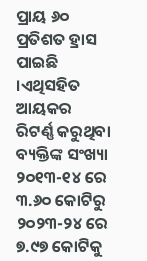ପ୍ରାୟ ୬୦ ପ୍ରତିଶତ ହ୍ରାସ ପାଇଛି ।ଏଥିସହିତ ଆୟକର ରିଟର୍ଣ୍ଣ କରୁଥିବା ବ୍ୟକ୍ତିଙ୍କ ସଂଖ୍ୟା ୨୦୧୩-୧୪ ରେ ୩.୬୦ କୋଟିରୁ ୨୦୨୩-୨୪ ରେ ୭.୯୭ କୋଟିକୁ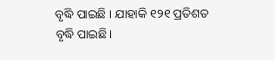ବୃଦ୍ଧି ପାଇଛି । ଯାହାକି ୧୨୧ ପ୍ରତିଶତ ବୃଦ୍ଧି ପାଇଛି।